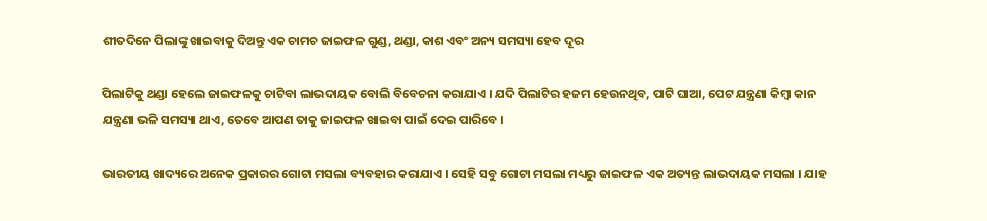ଶୀତଦିନେ ପିଲାଙ୍କୁ ଖାଇବାକୁ ଦିଅନ୍ତୁ ଏକ ଚାମଚ ଜାଇଫଳ ଗୁଣ୍ଡ, ଥଣ୍ଡା, କାଶ ଏବଂ ଅନ୍ୟ ସମସ୍ୟା ହେବ ଦୂର

ପିଲାଟିକୁ ଥଣ୍ଡା ହେଲେ ଜାଇଫଳକୁ ଚାଟିବା ଲାଭଦାୟକ ବୋଲି ବିବେଚନା କରାଯାଏ । ଯଦି ପିଲାଟିର ହଜମ ହେଉନଥିବ, ପାଟି ଘାଆ, ପେଟ ଯନ୍ତ୍ରଣା କିମ୍ବା କାନ ଯନ୍ତ୍ରଣା ଭଳି ସମସ୍ୟା ଥାଏ, ତେବେ ଆପଣ ତାକୁ ଜାଇଫଳ ଖାଇବା ପାଇଁ ଦେଇ ପାରିବେ ।

ଭାରତୀୟ ଖାଦ୍ୟରେ ଅନେକ ପ୍ରକାରର ଗୋଟା ମସଲା ବ୍ୟବହାର କରାଯାଏ । ସେହି ସବୁ ଗୋଟା ମସଲା ମଧ୍ୟରୁ ଜାଇଫଳ ଏକ ଅତ୍ୟନ୍ତ ଲାଭଦାୟକ ମସଲା । ଯାହ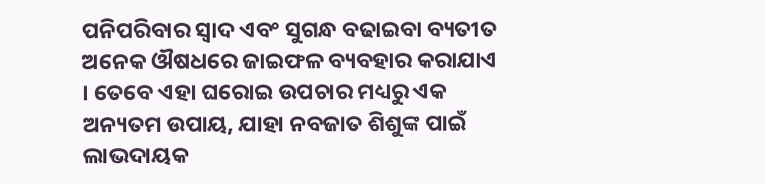ପନିପରିବାର ସ୍ୱାଦ ଏବଂ ସୁଗନ୍ଧ ବଢାଇବା ବ୍ୟତୀତ ଅନେକ ଔଷଧରେ ଜାଇଫଳ ବ୍ୟବହାର କରାଯାଏ । ତେବେ ଏହା ଘରୋଇ ଉପଚାର ମଧ୍ୟରୁ ଏକ ଅନ୍ୟତମ ଉପାୟ, ଯାହା ନବଜାତ ଶିଶୁଙ୍କ ପାଇଁ ଲାଭଦାୟକ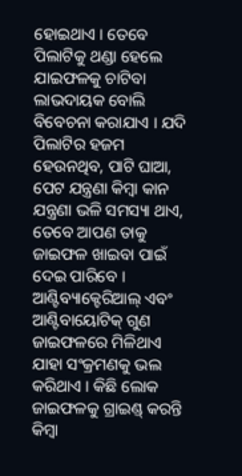ହୋଇଥାଏ । ତେବେ ପିଲାଟିକୁ ଥଣ୍ଡା ହେଲେ ଯାଇଫଳକୁ ଚାଟିବା ଲାଭଦାୟକ ବୋଲି ବିବେଚନା କରାଯାଏ । ଯଦି ପିଲାଟିର ହଜମ ହେଉନଥିବ, ପାଟି ଘାଆ, ପେଟ ଯନ୍ତ୍ରଣା କିମ୍ବା କାନ ଯନ୍ତ୍ରଣା ଭଳି ସମସ୍ୟା ଥାଏ, ତେବେ ଆପଣ ତାକୁ ଜାଇଫଳ ଖାଇବା ପାଇଁ ଦେଇ ପାରିବେ । ଆଣ୍ଟିବ୍ୟାକ୍ଟେରିଆଲ୍ ଏବଂ ଆଣ୍ଟିବାୟୋଟିକ୍ ଗୁଣ ଜାଇଫଳରେ ମିଳିଥାଏ ଯାହା ସଂକ୍ରମଣକୁ ଭଲ କରିଥାଏ । କିଛି ଲୋକ ଜାଇଫଳକୁ ଗ୍ରାଇଣ୍ଡ୍ କରନ୍ତି କିମ୍ବା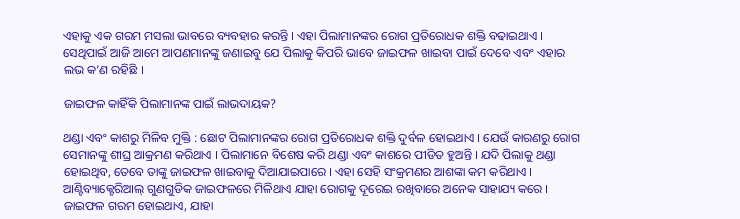ଏହାକୁ ଏକ ଗରମ ମସଲା ଭାବରେ ବ୍ୟବହାର କରନ୍ତି । ଏହା ପିଲାମାନଙ୍କର ରୋଗ ପ୍ରତିରୋଧକ ଶକ୍ତି ବଢାଇଥାଏ । ସେଥିପାଇଁ ଆଜି ଆମେ ଆପଣମାନଙ୍କୁ ଜଣାଇବୁ ଯେ ପିଲାକୁ କିପରି ଭାବେ ଜାଇଫଳ ଖାଇବା ପାଇଁ ଦେବେ ଏବଂ ଏହାର ଲଭ କ’ଣ ରହିଛି ।

ଜାଇଫଳ କାହିଁକି ପିଲାମାନଙ୍କ ପାଇଁ ଲାଭଦାୟକ?

ଥଣ୍ଡା ଏବଂ କାଶରୁ ମିଳିବ ମୁକ୍ତି : ଛୋଟ ପିଲାମାନଙ୍କର ରୋଗ ପ୍ରତିରୋଧକ ଶକ୍ତି ଦୁର୍ବଳ ହୋଇଥାଏ । ଯେଉଁ କାରଣରୁ ରୋଗ ସେମାନଙ୍କୁ ଶୀଘ୍ର ଆକ୍ରମଣ କରିଥାଏ । ପିଲାମାନେ ବିଶେଷ କରି ଥଣ୍ଡା ଏବଂ କାଶରେ ପୀଡିତ ହୁଅନ୍ତି । ଯଦି ପିଲାକୁ ଥଣ୍ଡା ହୋଇଥିବ, ତେବେ ତାଙ୍କୁ ଜାଇଫଳ ଖାଇବାକୁ ଦିଆଯାଇପାରେ । ଏହା ସେହି ସଂକ୍ରମଣର ଆଶଙ୍କା କମ କରିଥାଏ । ଆଣ୍ଟିବ୍ୟାକ୍ଟେରିଆଲ୍ ଗୁଣଗୁଡିକ ଜାଇଫଳରେ ମିଳିଥାଏ ଯାହା ରୋଗକୁ ଦୂରେଇ ରଖିବାରେ ଅନେକ ସାହାଯ୍ୟ କରେ । ଜାଇଫଳ ଗରମ ହୋଇଥାଏ, ଯାହା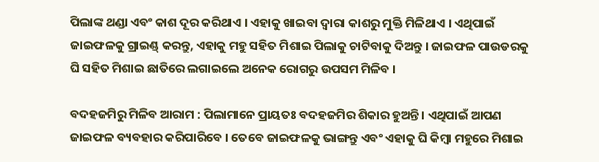ପିଲାଙ୍କ ଥଣ୍ଡା ଏବଂ କାଶ ଦୂର କରିଥାଏ । ଏହାକୁ ଖାଇବା ଦ୍ୱାରା କାଶରୁ ମୁକ୍ତି ମିଳିଥାଏ । ଏଥିପାଇଁ ଜାଇଫଳକୁ ଗ୍ରାଇଣ୍ଡ୍ କରନ୍ତୁ, ଏହାକୁ ମହୁ ସହିତ ମିଶାଇ ପିଲାକୁ ଚାଟିବାକୁ ଦିଅନ୍ତୁ । ଜାଇଫଳ ପାଉଡରକୁ ଘି ସହିତ ମିଶାଇ ଛାତିରେ ଲଗାଇଲେ ଅନେକ ରୋଗରୁ ଉପସମ ମିଳିବ ।

ବଦହଜମିରୁ ମିଳିବ ଆରାମ : ପିଲାମାନେ ପ୍ରାୟତଃ ବଦହଜମିର ଶିକାର ହୁଅନ୍ତି । ଏଥିପାଇଁ ଆପଣ ଜାଇଫଳ ବ୍ୟବହାର କରିପାରିବେ । ତେବେ ଜାଇଫଳକୁ ଭାଙ୍ଗନ୍ତୁ ଏବଂ ଏହାକୁ ଘି କିମ୍ବା ମହୁରେ ମିଶାଇ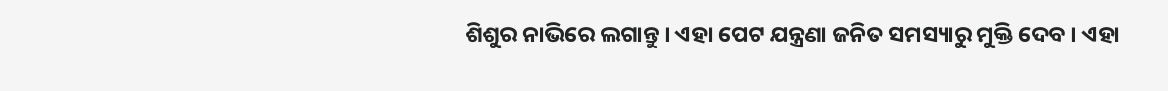ଶିଶୁର ନାଭିରେ ଲଗାନ୍ତୁ । ଏହା ପେଟ ଯନ୍ତ୍ରଣା ଜନିତ ସମସ୍ୟାରୁ ମୁକ୍ତି ଦେବ । ଏହା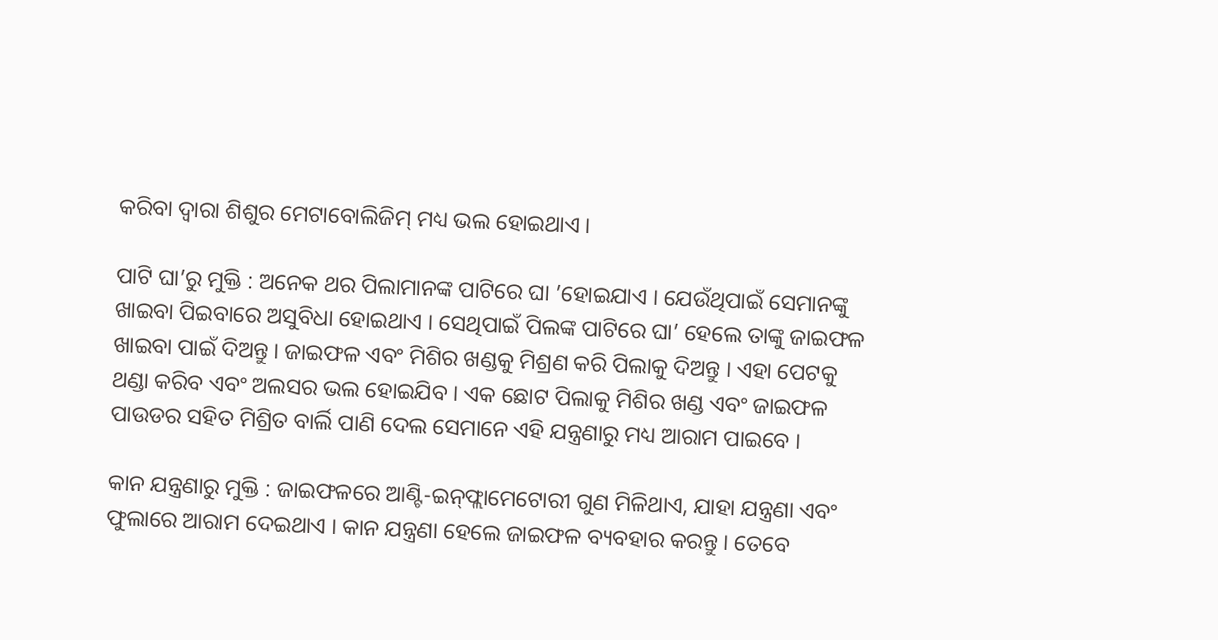କରିବା ଦ୍ୱାରା ଶିଶୁର ମେଟାବୋଲିଜିମ୍ ମଧ୍ୟ ଭଲ ହୋଇଥାଏ ।

ପାଟି ଘା’ରୁ ମୁକ୍ତି : ଅନେକ ଥର ପିଲାମାନଙ୍କ ପାଟିରେ ଘା ’ହୋଇଯାଏ । ଯେଉଁଥିପାଇଁ ସେମାନଙ୍କୁ ଖାଇବା ପିଇବାରେ ଅସୁବିଧା ହୋଇଥାଏ । ସେଥିପାଇଁ ପିଲଙ୍କ ପାଟିରେ ଘା’ ହେଲେ ତାଙ୍କୁ ଜାଇଫଳ ଖାଇବା ପାଇଁ ଦିଅନ୍ତୁ । ଜାଇଫଳ ଏବଂ ମିଶିର ଖଣ୍ଡକୁ ମିଶ୍ରଣ କରି ପିଲାକୁ ଦିଅନ୍ତୁ । ଏହା ପେଟକୁ ଥଣ୍ଡା କରିବ ଏବଂ ଅଲସର ଭଲ ହୋଇଯିବ । ଏକ ଛୋଟ ପିଲାକୁ ମିଶିର ଖଣ୍ଡ ଏବଂ ଜାଇଫଳ ପାଉଡର ସହିତ ମିଶ୍ରିତ ବାର୍ଲି ପାଣି ଦେଲ ସେମାନେ ଏହି ଯନ୍ତ୍ରଣାରୁ ମଧ୍ୟ ଆରାମ ପାଇବେ ।

କାନ ଯନ୍ତ୍ରଣାରୁ ମୁକ୍ତି : ଜାଇଫଳରେ ଆଣ୍ଟି-ଇନ୍‌ଫ୍ଲାମେଟୋରୀ ଗୁଣ ମିଳିଥାଏ, ଯାହା ଯନ୍ତ୍ରଣା ଏବଂ ଫୁଲାରେ ଆରାମ ଦେଇଥାଏ । କାନ ଯନ୍ତ୍ରଣା ହେଲେ ଜାଇଫଳ ବ୍ୟବହାର କରନ୍ତୁ । ତେବେ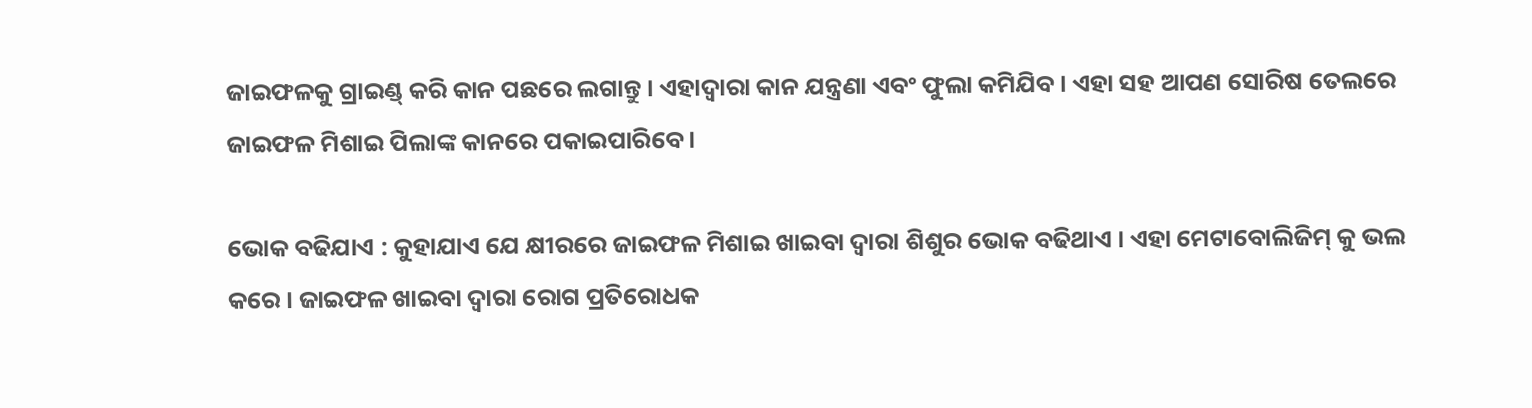ଜାଇଫଳକୁ ଗ୍ରାଇଣ୍ଡ୍ କରି କାନ ପଛରେ ଲଗାନ୍ତୁ । ଏହାଦ୍ୱାରା କାନ ଯନ୍ତ୍ରଣା ଏବଂ ଫୁଲା କମିଯିବ । ଏହା ସହ ଆପଣ ସୋରିଷ ତେଲରେ ଜାଇଫଳ ମିଶାଇ ପିଲାଙ୍କ କାନରେ ପକାଇପାରିବେ ।

ଭୋକ ବଢିଯାଏ : କୁହାଯାଏ ଯେ କ୍ଷୀରରେ ଜାଇଫଳ ମିଶାଇ ଖାଇବା ଦ୍ୱାରା ଶିଶୁର ଭୋକ ବଢିଥାଏ । ଏହା ମେଟାବୋଲିଜିମ୍ କୁ ଭଲ କରେ । ଜାଇଫଳ ଖାଇବା ଦ୍ୱାରା ରୋଗ ପ୍ରତିରୋଧକ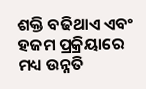ଶକ୍ତି ବଢିଥାଏ ଏବଂ ହଜମ ପ୍ରକ୍ରିୟାରେ ମଧ୍ୟ ଉନ୍ନତି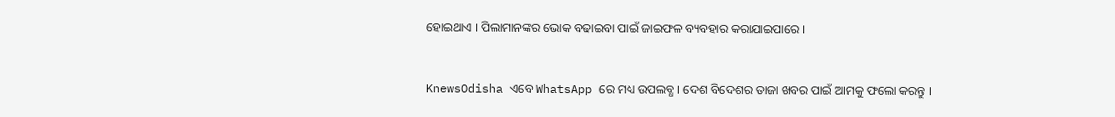ହୋଇଥାଏ । ପିଲାମାନଙ୍କର ଭୋକ ବଢାଇବା ପାଇଁ ଜାଇଫଳ ବ୍ୟବହାର କରାଯାଇପାରେ ।


KnewsOdisha ଏବେ WhatsApp ରେ ମଧ୍ୟ ଉପଲବ୍ଧ । ଦେଶ ବିଦେଶର ତାଜା ଖବର ପାଇଁ ଆମକୁ ଫଲୋ କରନ୍ତୁ ।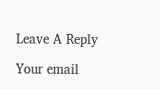Leave A Reply

Your email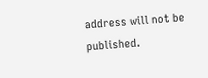address will not be published.